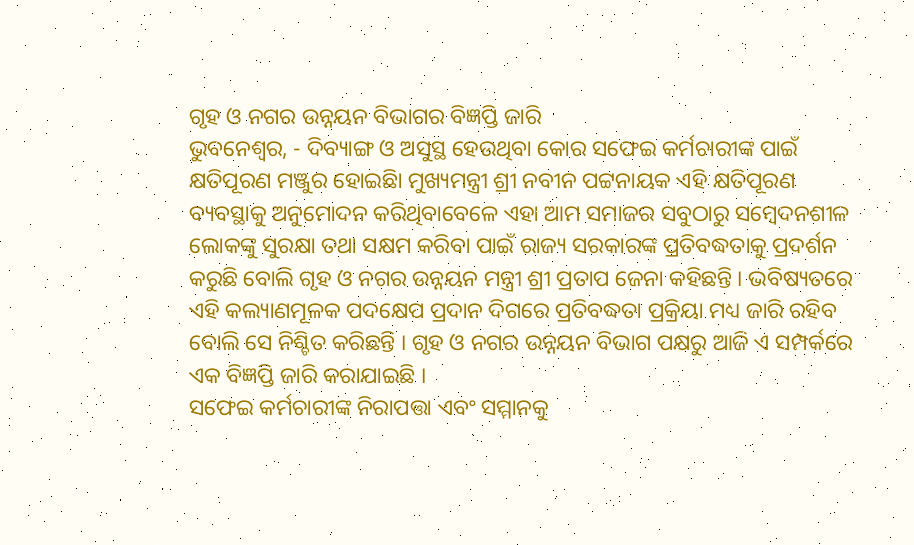ଗୃହ ଓ ନଗର ଉନ୍ନୟନ ବିଭାଗର ବିଜ୍ଞପ୍ତି ଜାରି
ଭୁବନେଶ୍ୱର, - ଦିବ୍ୟାଙ୍ଗ ଓ ଅସୁସ୍ଥ ହେଉଥିବା କୋର ସଫେଇ କର୍ମଚାରୀଙ୍କ ପାଇଁ କ୍ଷତିପୂରଣ ମଞ୍ଜୁର ହୋଇଛିା ମୁଖ୍ୟମନ୍ତ୍ରୀ ଶ୍ରୀ ନବୀନ ପଟ୍ଟନାୟକ ଏହି କ୍ଷତିପୂରଣ ବ୍ୟବସ୍ଥାକୁ ଅନୁମୋଦନ କରିଥିବାବେଳେ ଏହା ଆମ ସମାଜର ସବୁଠାରୁ ସମ୍ବେଦନଶୀଳ ଲୋକଙ୍କୁ ସୁରକ୍ଷା ତଥା ସକ୍ଷମ କରିବା ପାଇଁ ରାଜ୍ୟ ସରକାରଙ୍କ ପ୍ରତିବଦ୍ଧତାକୁ ପ୍ରଦର୍ଶନ କରୁଛି ବୋଲି ଗୃହ ଓ ନଗର ଉନ୍ନୟନ ମନ୍ତ୍ରୀ ଶ୍ରୀ ପ୍ରତାପ ଜେନା କହିଛନ୍ତି । ଭବିଷ୍ୟତରେ ଏହି କଲ୍ୟାଣମୂଳକ ପଦକ୍ଷେପ ପ୍ରଦାନ ଦିଗରେ ପ୍ରତିବଦ୍ଧତା ପ୍ରକ୍ରିୟା ମଧ୍ୟ ଜାରି ରହିବ ବୋଲି ସେ ନିଶ୍ଚିତ କରିଛନ୍ତି । ଗୃହ ଓ ନଗର ଉନ୍ନୟନ ବିଭାଗ ପକ୍ଷରୁ ଆଜି ଏ ସମ୍ପର୍କରେ ଏକ ବିଜ୍ଞପ୍ତି ଜାରି କରାଯାଇଛି ।
ସଫେଇ କର୍ମଚାରୀଙ୍କ ନିରାପତ୍ତା ଏବଂ ସମ୍ମାନକୁ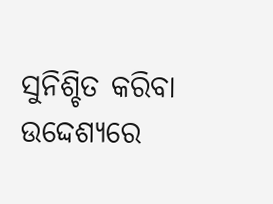ସୁନିଶ୍ଚିତ କରିବା ଉଦ୍ଦେଶ୍ୟରେ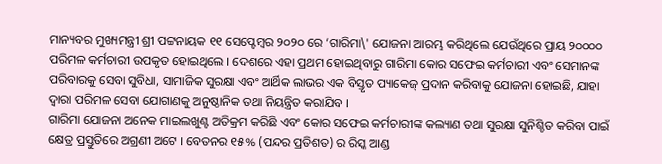ମାନ୍ୟବର ମୁଖ୍ୟମନ୍ତ୍ରୀ ଶ୍ରୀ ପଟ୍ଟନାୟକ ୧୧ ସେପ୍ଟେମ୍ବର ୨୦୨୦ ରେ ‘ଗାରିମା\' ଯୋଜନା ଆରମ୍ଭ କରିଥିଲେ ଯେଉଁଥିରେ ପ୍ରାୟ ୨୦୦୦୦ ପରିମଳ କର୍ମଚାରୀ ଉପକୃତ ହୋଇଥିଲେ । ଦେଶରେ ଏହା ପ୍ରଥମ ହୋଇଥିବାରୁ ଗାରିମା କୋର ସଫେଇ କର୍ମଚାରୀ ଏବଂ ସେମାନଙ୍କ ପରିବାରକୁ ସେବା ସୁବିଧା, ସାମାଜିକ ସୁରକ୍ଷା ଏବଂ ଆର୍ଥିକ ଲାଭର ଏକ ବିସ୍ତୃତ ପ୍ୟାକେଜ୍ ପ୍ରଦାନ କରିବାକୁ ଯୋଜନା ହୋଇଛି, ଯାହା ଦ୍ୱାରା ପରିମଳ ସେବା ଯୋଗାଣକୁ ଅନୁଷ୍ଠାନିକ ତଥା ନିୟନ୍ତ୍ରିତ କରାଯିବ ।
ଗାରିମା ଯୋଜନା ଅନେକ ମାଇଲଖୁଣ୍ଟ ଅତିକ୍ରମ କରିଛି ଏବଂ କୋର ସଫେଇ କର୍ମଚାରୀଙ୍କ କଲ୍ୟାଣ ତଥା ସୁରକ୍ଷା ସୁନିଶ୍ଚିତ କରିବା ପାଇଁ କ୍ଷେତ୍ର ପ୍ରସ୍ତୁତିରେ ଅଗ୍ରଣୀ ଅଟେ । ବେତନର ୧୫% (ପନ୍ଦର ପ୍ରତିଶତ) ର ରିସ୍କ ଆଣ୍ଡ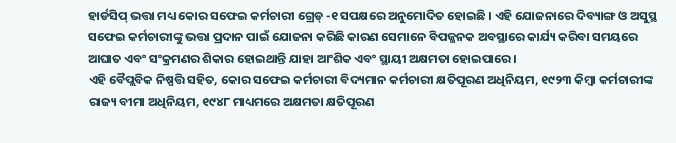ହାର୍ଡସିପ୍ ଭତ୍ତା ମଧ୍ୟ କୋର ସଫେଇ କର୍ମଚାରୀ ଗ୍ରେଡ୍ -୧ ସପକ୍ଷରେ ଅନୁମୋଦିତ ହୋଇଛି । ଏହି ଯୋଜନାରେ ଦିବ୍ୟାଙ୍ଗ ଓ ଅସୁସ୍ଥ ସଫେଇ କର୍ମଚାରୀଙ୍କୁ ଭତ୍ତା ପ୍ରଦାନ ପାଇଁ ଯୋଜନା କରିଛି କାରଣ ସେମାନେ ବିପଜ୍ଜନକ ଅବସ୍ଥାରେ କାର୍ଯ୍ୟ କରିବା ସମୟରେ ଆଘାତ ଏବଂ ସଂକ୍ରମଣର ଶିକାର ହୋଇଥାନ୍ତି ଯାହା ଆଂଶିକ ଏବଂ ସ୍ଥାୟୀ ଅକ୍ଷମତା ହୋଇପାରେ ।
ଏହି ବୈପ୍ଲବିକ ନିଷ୍ପତ୍ତି ସହିତ, କୋର ସଫେଇ କର୍ମଚାରୀ ବିଦ୍ୟମାନ କର୍ମଚାରୀ କ୍ଷତିପୂରଣ ଅଧିନିୟମ, ୧୯୨୩ କିମ୍ବା କର୍ମଚାରୀଙ୍କ ରାଜ୍ୟ ବୀମା ଅଧିନିୟମ, ୧୯୪୮ ମାଧ୍ୟମରେ ଅକ୍ଷମତା କ୍ଷତିପୂରଣ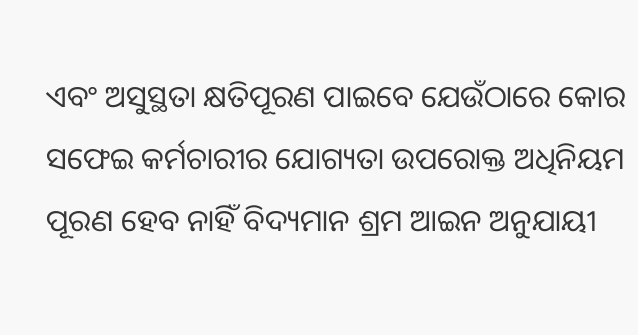ଏବଂ ଅସୁସ୍ଥତା କ୍ଷତିପୂରଣ ପାଇବେ ଯେଉଁଠାରେ କୋର ସଫେଇ କର୍ମଚାରୀର ଯୋଗ୍ୟତା ଉପରୋକ୍ତ ଅଧିନିୟମ ପୂରଣ ହେବ ନାହିଁ ବିଦ୍ୟମାନ ଶ୍ରମ ଆଇନ ଅନୁଯାୟୀ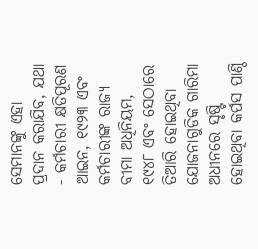ସେମାନଙ୍କୁ ଏହା ପ୍ରଦାନ କରାଯିବ, ଯଥା - କର୍ମଚାରୀ କ୍ଷତିପୂରଣ ଆଇନ, ୧୯୨୩ ଏବଂ କର୍ମଚାରୀଙ୍କ ରାଜ୍ୟ ବୀମା ଅଧିନିୟମ, ୧୯୪୮ ଏବଂ ସେଠାରେ ତିଆରି ହୋଇଥିବା ଯୋଜନାଗୁଡିକ ଗାରିମା ଅଧୀନରେ ସୃଷ୍ଟି ହୋଇଥିବା କର୍ପସ ପାଣ୍ଠି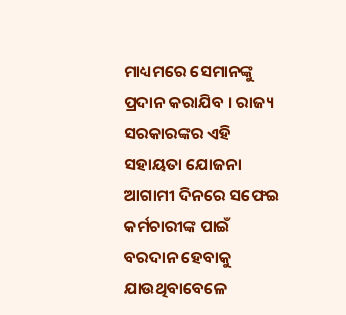ମାଧ୍ୟମରେ ସେମାନଙ୍କୁ ପ୍ରଦାନ କରାଯିବ । ରାଜ୍ୟ ସରକାରଙ୍କର ଏହି ସହାୟତା ଯୋଜନା ଆଗାମୀ ଦିନରେ ସଫେଇ କର୍ମଚାରୀଙ୍କ ପାଇଁ ବରଦାନ ହେବାକୁ ଯାଉଥିବାବେଳେ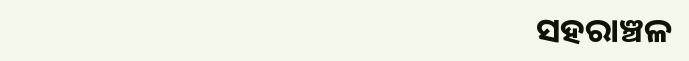ସହରାଞ୍ଚଳ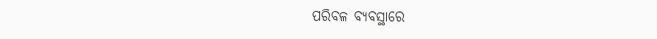ପରିବଳ ବ୍ୟବସ୍ଥାରେ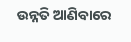ଉନ୍ନତି ଆଣିବାରେ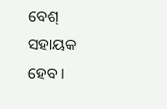ବେଶ୍ ସହାୟକ ହେବ ।